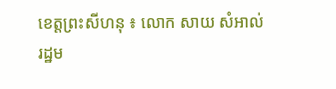ខេត្តព្រះសីហនុ ៖ លោក សាយ សំអាល់ រដ្ឋម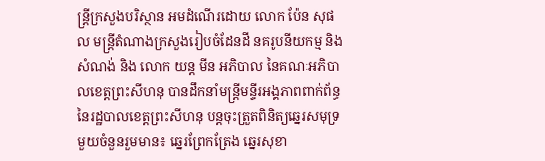ន្ត្រីក្រសួងបរិស្ថាន អមដំណើរដោយ លោក ប៉ែន សុផល មន្ត្រីតំណាងក្រសួងរៀបចំដែនដី នគរូបនីយកម្ម និងសំណង់ និង លោក យន្ត មីន អភិបាល នៃគណៈអភិបាលខេត្តព្រះសីហនុ បានដឹកនាំមន្ត្រីមន្ទីរអង្គភាពពាក់ព័ន្ធ នៃរដ្ឋបាលខេត្តព្រះសីហនុ បន្តចុះត្រួតពិនិត្យឆ្នេរសមុទ្រមួយចំនួនរួមមាន៖ ឆ្នេរព្រែកត្រែង ឆ្នេរសុខា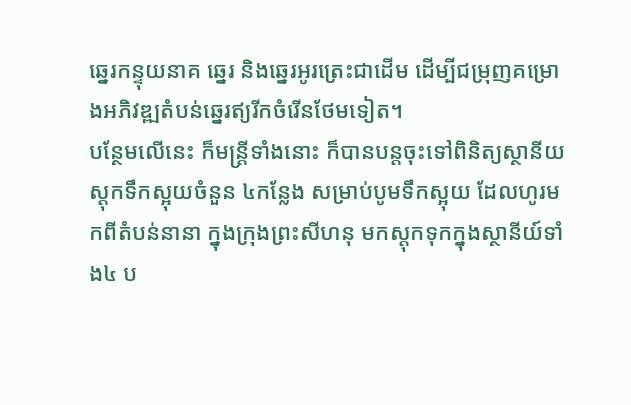ឆ្នេរកន្ទុយនាគ ឆ្នេរ និងឆ្នេរអូរត្រេះជាដើម ដើម្បីជម្រុញគម្រោងអភិវឌ្ឍតំបន់ឆ្នេរឥ្យរីកចំរើនថែមទៀត។
បន្ថែមលើនេះ ក៏មន្ត្រីទាំងនោះ ក៏បានបន្តចុះទៅពិនិត្យស្ថានីយស្តុកទឹកស្អុយចំនួន ៤កន្លែង សម្រាប់បូមទឹកស្អុយ ដែលហូរមកពីតំបន់នានា ក្នុងក្រុងព្រះសីហនុ មកស្តុកទុកក្នុងស្ថានីយ៍ទាំង៤ ប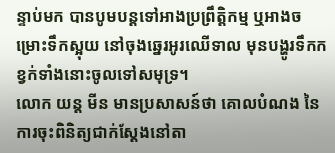ន្ទាប់មក បានបូមបន្តទៅអាងប្រព្រឹត្តិកម្ម ឬអាងចម្រោះទឹកស្អុយ នៅចុងឆ្នេរអូរឈើទាល មុនបង្ហូរទឹកកខ្វក់ទាំងនោះចូលទៅសមុទ្រ។
លោក យន្ត មីន មានប្រសាសន៍ថា គោលបំណង នៃការចុះពិនិត្យជាក់ស្តែងនៅតា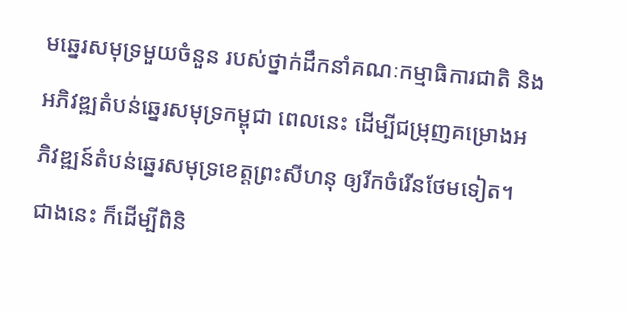មឆ្នេរសមុទ្រមួយចំនួន របស់ថ្នាក់ដឹកនាំគណៈកម្មាធិការជាតិ និងអភិវឌ្ឍតំបន់ឆ្នេរសមុទ្រកម្ពុជា ពេលនេះ ដើម្បីជម្រុញគម្រោងអភិវឌ្ឍន៍តំបន់ឆ្នេរសមុទ្រខេត្តព្រះសីហនុ ឲ្យរីកចំរើនថែមទៀត។
ជាងនេះ ក៏ដើម្បីពិនិ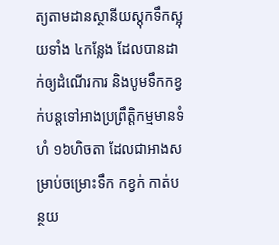ត្យតាមដានស្ថានីយស្តុកទឹកស្អុយទាំង ៤កន្លែង ដែលបានដាក់ឲ្យដំណើរការ និងបូមទឹកកខ្វក់បន្តទៅអាងប្រព្រឹត្តិកម្មមានទំហំ ១៦ហិចតា ដែលជាអាងសម្រាប់ចម្រោះទឹក កខ្វក់ កាត់បន្ថយ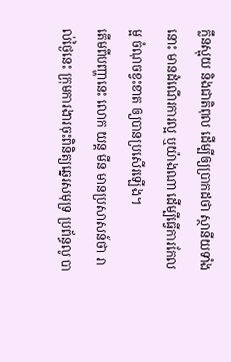ក្លឹនស្អុយ និងជាតិពុល ដើម្បីឲ្យប្រាកដថា ស្ថានីយទាំងនោះ មានដំណើរការល្អ ឬយ៉ាងណា ដើម្បីធ្វើការកែលម្អ ចំណុចខ្វះខាត ឲ្យបានប្រសើរឡើង។
តើមពីបញ្ហានេះ លោក យន្ត មីន មានប្រសាសន៍ថា រាល់ថ្ងៃនេះ ក្រុមការងារចុះពិនិត្យឆ្នេរសមុទ្រ ប្រព័ន្ធលូ បា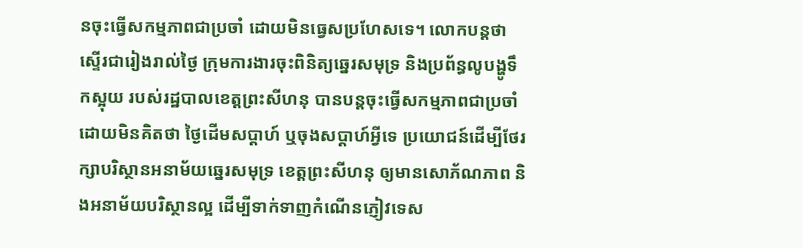នចុះធ្វើសកម្មភាពជាប្រចាំ ដោយមិនធ្វេសប្រហែសទេ។ លោកបន្តថា ស្ទើរជារៀងរាល់ថ្ងៃ ក្រុមការងារចុះពិនិត្យឆ្នេរសមុទ្រ និងប្រព័ន្ធលូបង្ហូទឹកស្អុយ របស់រដ្ឋបាលខេត្តព្រះសីហនុ បានបន្តចុះធ្វើសកម្មភាពជាប្រចាំ ដោយមិនគិតថា ថ្ងៃដើមសប្តាហ៍ ឬចុងសប្តាហ៍អ្វីទេ ប្រយោជន៍ដើម្បីថែរក្សាបរិស្ថានអនាម័យឆ្នេរសមុទ្រ ខេត្តព្រះសីហនុ ឲ្យមានសោភ័ណភាព និងអនាម័យបរិស្ថានល្អ ដើម្បីទាក់ទាញកំណើនភ្ញៀវទេស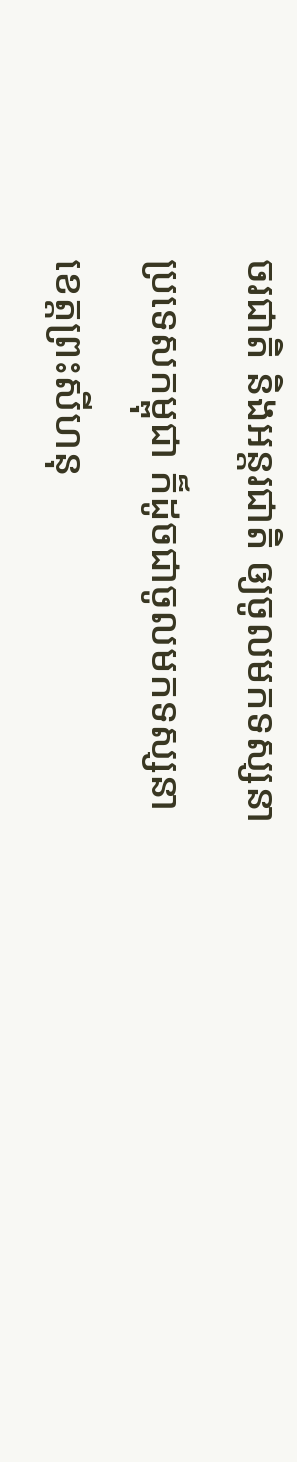ចរជាតិ និងអន្តរជាតិ ឲ្យចូលមកទស្សនាប្រទេសកម្ពុជា ក៏ដូចជាចូលមកទស្សនាខេត្តព្រះសីហនុ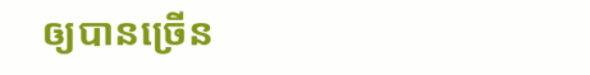ឲ្យបានច្រើន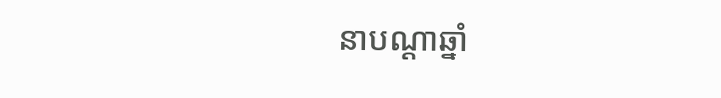នាបណ្តាឆ្នាំ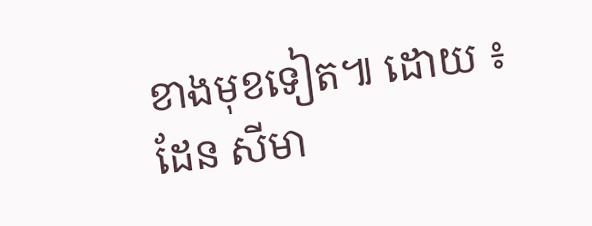ខាងមុខទៀត៕ ដោយ ៖ ដែន សីមា